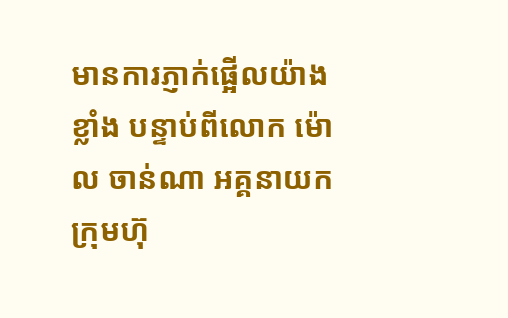មានការភ្ញាក់ផ្អើលយ៉ាងខ្លាំង បន្ទាប់ពីលោក ម៉ោល ចាន់ណា អគ្គនាយកក្រុមហ៊ុ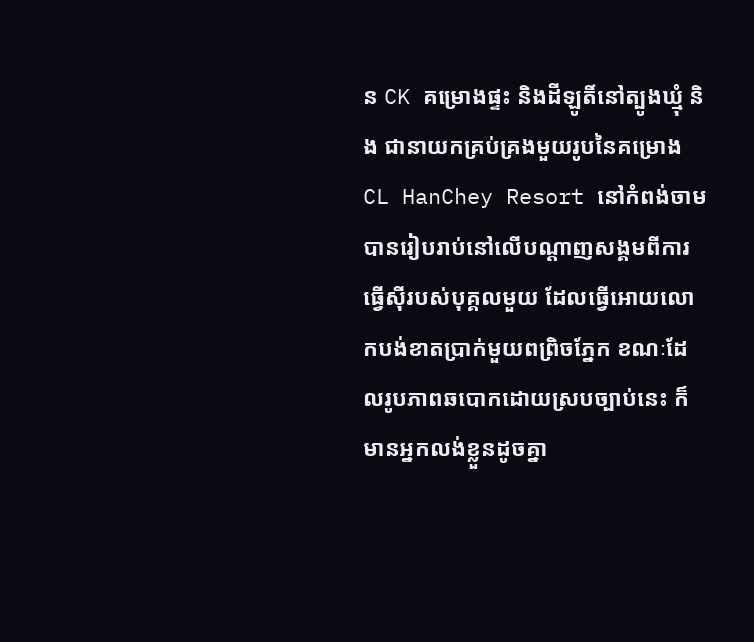ន CK គម្រោងផ្ទះ និងដីឡូតិ៍នៅត្បូងឃ្មុំ និង ជានាយកគ្រប់គ្រងមួយរូបនៃគម្រោង CL HanChey Resort នៅកំពង់ចាម បានរៀបរាប់នៅលើបណ្ដាញសង្គមពីការធ្វើស៊ីរបស់បុគ្គលមួយ ដែលធ្វើអោយលោកបង់ខាតប្រាក់មួយពព្រិចភ្នែក ខណៈដែលរូបភាពឆបោកដោយស្របច្បាប់នេះ ក៏មានអ្នកលង់ខ្លួនដូចគ្នា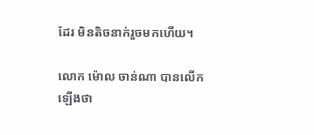ដែរ មិនតិចនាក់រួចមកហើយ។

លោក ម៉ោល ចាន់ណា បានលើកឡើងថា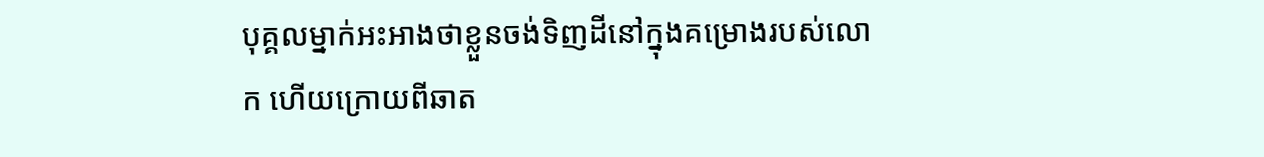បុគ្គលម្នាក់អះអាងថាខ្លួនចង់ទិញដីនៅក្នុងគម្រោងរបស់លោក ហើយក្រោយពីឆាត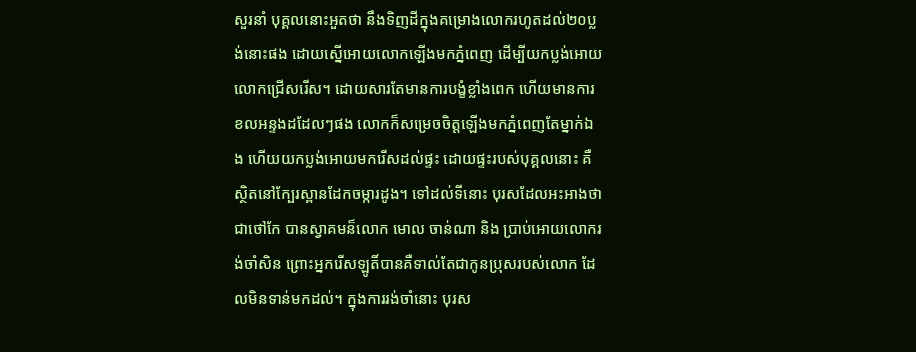សួរនាំ បុគ្គលនោះអួតថា នឹងទិញដីក្នុងគម្រោងលោករហូតដល់២០ប្លង់នោះផង ដោយស្នើអោយលោកឡើងមកភ្នំពេញ ដើម្បីយកប្លង់អោយលោកជ្រើសរើស។ ដោយសារតែមានការបង្ខំខ្លាំងពេក ហើយមានការខលអន្ទងដដែលៗផង លោកក៏សម្រេចចិត្តឡើងមកភ្នំពេញតែម្នាក់ឯង ហើយយកប្លង់អោយមករើសដល់ផ្ទះ ដោយផ្ទះរបស់បុគ្គលនោះ គឺស្ថិតនៅក្បែរស្ពានដែកចម្ការដូង។ ទៅដល់ទីនោះ បុរសដែលអះអាងថាជាថៅកែ បានស្វាគមន៏លោក មោល ចាន់ណា និង ប្រាប់អោយលោករង់ចាំសិន ព្រោះអ្នករើសឡូតិ៍បានគឺទាល់តែជាកូនប្រុសរបស់លោក ដែលមិនទាន់មកដល់។ ក្នុងការរង់ចាំនោះ បុរស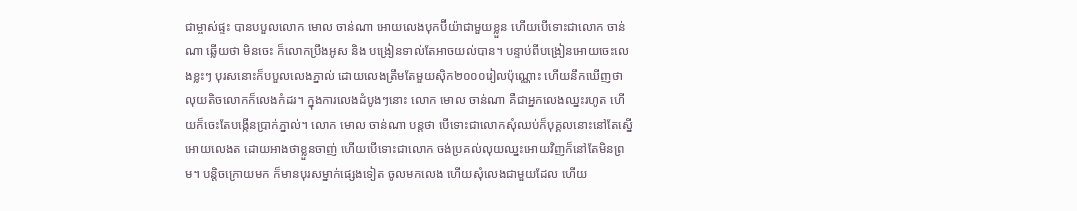ជាម្ចាស់ផ្ទះ បានបបួលលោក មោល ចាន់ណា អោយលេងបុកប៊ីយ៉ាជាមួយខ្លួន ហើយបើទោះជាលោក ចាន់ណា ឆ្លើយថា មិនចេះ ក៏លោកប្រឹងអូស និង បង្រៀនទាល់តែអាចយល់បាន។ បន្ទាប់ពីបង្រៀនអោយចេះលេងខ្លះៗ បុរសនោះក៏បបួលលេងភ្នាល់ ដោយលេងត្រឹមតែមួយស៊ិក២០០០រៀលប៉ុណ្ណោះ ហើយនឹកឃើញថា លុយតិចលោកក៏លេងកំដរ។ ក្នុងការលេងដំបូងៗនោះ លោក មោល ចាន់ណា គឺជាអ្នកលេងឈ្នះរហូត ហើយក៏ចេះតែបង្កើនប្រាក់ភ្នាល់។ លោក មោល ចាន់ណា បន្តថា បើទោះជាលោកសុំឈប់ក៏បុគ្គលនោះនៅតែស្នើអោយលេងត ដោយអាងថាខ្លួនចាញ់ ហើយបើទោះជាលោក ចង់ប្រគល់លុយឈ្នះអោយវិញក៏នៅតែមិនព្រម។ បន្តិចក្រោយមក ក៏មានបុរសម្នាក់ផ្សេងទៀត ចូលមកលេង ហើយសុំលេងជាមួយដែល ហើយ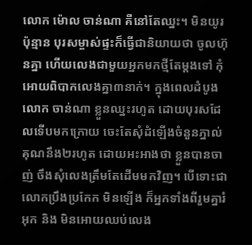លោក ម៉ោល ចាន់ណា គឺនៅតែឈ្នះ។ មិនយូរប៉ុន្មាន បុរសម្ចាស់ផ្ទះក៏ធ្វើជានិយាយថា ចូលហ៊ុនគ្នា ហើយលេងជាមួយអ្នកមកថ្មីតែម្ដងទៅ កុំអោយពិបាកលេងគ្នា៣នាក់។ ក្នុងពេលដំបូង លោក ចាន់ណា ខ្លួនឈ្នះរហូត ដោយបុរសដែលទើបមកក្រោយ ចេះតែសុំដំឡើងចំនួនភ្នាល់គុណនឹង២រហូត ដោយអះអាងថា ខ្លួនបានចាញ់ ចឹងសុំលេងត្រឹមតែដើមមកវិញ។ បើទោះជាលោកប្រឹងប្រកែក មិនឡើង ក៏អ្នកទាំងពីរួមគ្នារំអុក និង មិនអោយឈប់លេង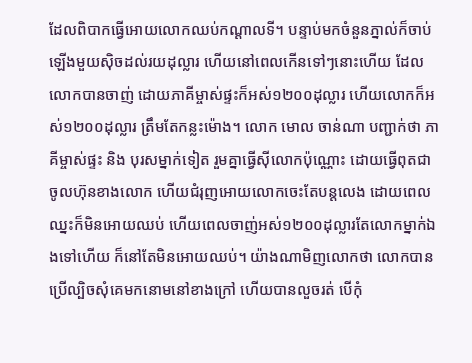ដែលពិបាកធ្វើអោយលោកឈប់កណ្ដាលទី។ បន្ទាប់មកចំនួនភ្នាល់ក៏ចាប់ឡើងមួយស៊ិចដល់រយដុល្លារ ហើយនៅពេលកើនទៅៗនោះហើយ ដែលលោកបានចាញ់ ដោយភាគីម្ចាស់ផ្ទះក៏អស់១២០០ដុល្លារ ហើយលោកក៏អស់១២០០ដុល្លារ ត្រឹមតែកន្លះម៉ោង។ លោក មោល ចាន់ណា បញ្ជាក់ថា ភាគីម្ចាស់ផ្ទះ និង បុរសម្នាក់ទៀត រួមគ្នាធ្វើស៊ីលោកប៉ុណ្ណោះ ដោយធ្វើពុតជាចូលហ៊ុនខាងលោក ហើយជំរុញអោយលោកចេះតែបន្តលេង ដោយពេលឈ្នះក៏មិនអោយឈប់ ហើយពេលចាញ់អស់១២០០ដុល្លារតែលោកម្នាក់ឯងទៅហើយ ក៏នៅតែមិនអោយឈប់។ យ៉ាងណាមិញលោកថា លោកបានប្រើល្បិចសុំគេមកនោមនៅខាងក្រៅ ហើយបានលួចរត់ បើកុំ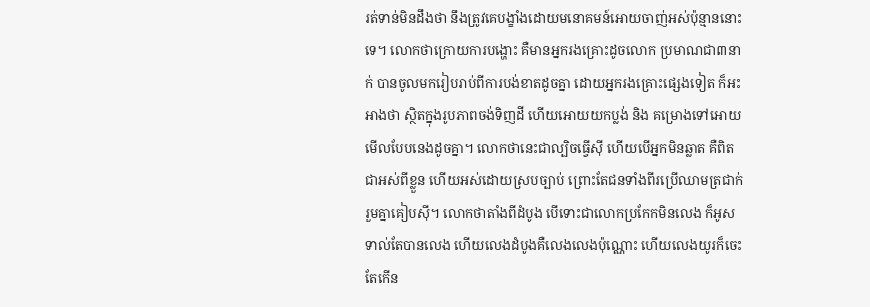រត់ទាន់មិនដឹងថា នឹងត្រូវគេបង្ខាំងដោយមនោគមន៍អោយចាញ់អស់ប៉ុន្មាននោះទេ។ លោកថាក្រោយការបង្ហោះ គឺមានអ្នករងគ្រោះដូចលោក ប្រមាណជា៣នាក់ បានចូលមករៀបរាប់ពីការបង់ខាតដូចគ្នា ដោយអ្នករងគ្រោះផ្សេងទៀត ក៏អះអាងថា ស្ថិតក្នុងរូបភាពចង់ទិញដី ហើយអោយយកប្លង់ និង គម្រោងទៅអោយមើលបែបនេងដូចគ្នា។ លោកថានេះជាល្បិចធ្វើស៊ី ហើយបើអ្នកមិនឆ្លាត គឺពិតជាអស់ពីខ្លួន ហើយអស់ដោយស្របច្បាប់ ព្រោះតែជនទាំងពីរប្រើឈាមត្រជាក់រួមគ្នាគៀបស៊ី។ លោកថាតាំងពីដំបូង បើទោះជាលោកប្រកែកមិនលេង ក៏អូសទាល់តែបានលេង ហើយលេងដំបូងគឺលេងលេងប៉ុណ្ណោះ ហើយលេងយូរក៏ចេះតែកើន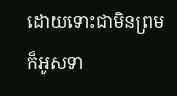ដោយទោះជាមិនព្រម ក៏អូសទា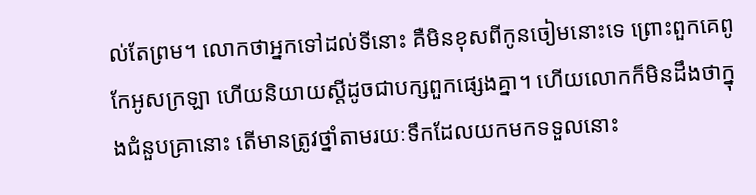ល់តែព្រម។ លោកថាអ្នកទៅដល់ទីនោះ គឺមិនខុសពីកូនចៀមនោះទេ ព្រោះពួកគេពូកែអូសក្រឡា ហើយនិយាយស្ដីដូចជាបក្សពួកផ្សេងគ្នា។ ហើយលោកក៏មិនដឹងថាក្នុងជំនួបគ្រានោះ តើមានត្រូវថ្នាំតាមរយៈទឹកដែលយកមកទទួលនោះ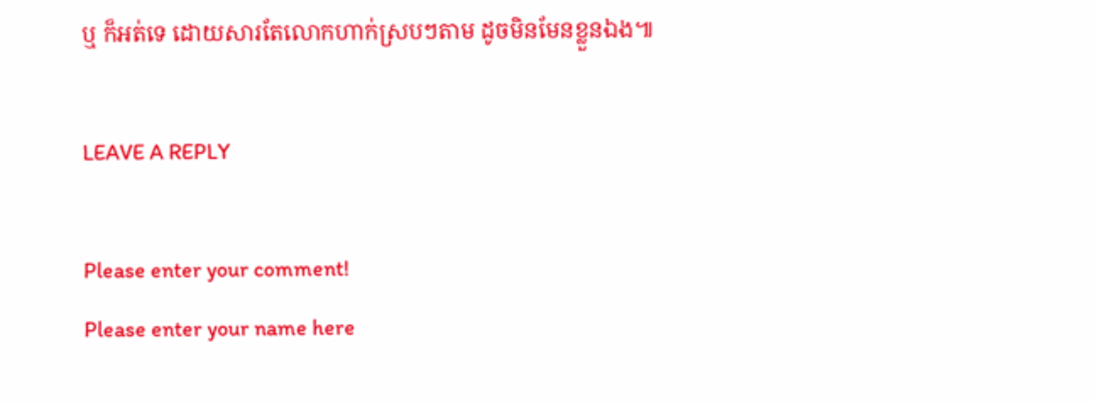ឬ ក៏អត់ទេ ដោយសារតែលោកហាក់ស្របៗតាម ដូចមិនមែនខ្លួនឯង៕

LEAVE A REPLY

Please enter your comment!
Please enter your name here